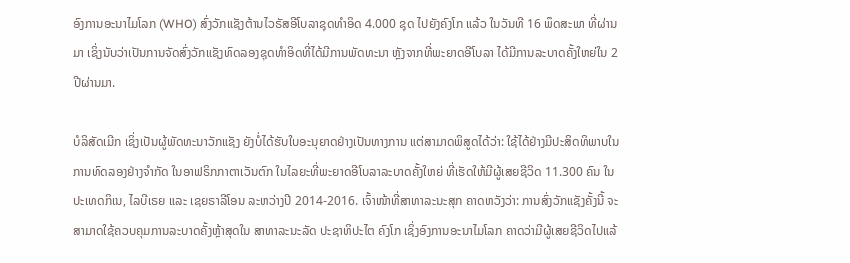ອົງການອະນາໄມໂລກ (WHO) ສົ່ງວັກແຊັງຕ້ານໄວຣັສອີໂບລາຊຸດທຳອິດ 4.000 ຊຸດ ໄປຍັງຄົງໂກ ແລ້ວ ໃນວັນທີ 16 ພຶດສະພາ ທີ່ຜ່ານມາ ເຊິ່ງນັບວ່າເປັນການຈັດສົ່ງວັກແຊັງທົດລອງຊຸດທຳອິດທີ່ໄດ້ມີການພັດທະນາ ຫຼັງຈາກທີ່ພະຍາດອີໂບລາ ໄດ້ມີການລະບາດຄັ້ງໃຫຍ່ໃນ 2 ປີຜ່ານມາ.

ບໍລິສັດເມີກ ເຊິ່ງເປັນຜູ້ພັດທະນາວັກແຊັງ ຍັງບໍ່ໄດ້ຮັບໃບອະນຸຍາດຢ່າງເປັນທາງການ ແຕ່ສາມາດພິສູດໄດ້ວ່າ: ໃຊ້ໄດ້ຢ່າງມີປະສິດທິພາບໃນການທົດລອງຢ່າງຈຳກັດ ໃນອາຟຣິກກາຕາເວັນຕົກ ໃນໄລຍະທີ່ພະຍາດອີໂບລາລະບາດຄັ້ງໃຫຍ່ ທີ່ເຮັດໃຫ້ມີຜູ້ເສຍຊີວິດ 11.300 ຄົນ ໃນປະເທດກິເນ, ໄລບີເຣຍ ແລະ ເຊຍຣາລີໂອນ ລະຫວ່າງປີ 2014-2016. ເຈົ້າໜ້າທີ່ສາທາລະນະສຸກ ຄາດຫວັງວ່າ: ການສົ່ງວັກແຊັງຄັ້ງນີ້ ຈະສາມາດໃຊ້ຄວບຄຸມການລະບາດຄັ້ງຫຼ້າສຸດໃນ ສາທາລະນະລັດ ປະຊາທິປະໄຕ ຄົງໂກ ເຊິ່ງອົງການອະນາໄມໂລກ ຄາດວ່າມີຜູ້ເສຍຊີວິດໄປແລ້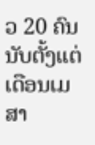ວ 20 ຄົນ ນັບຕັ້ງແຕ່ເດືອນເມສາ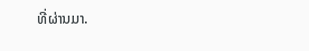ທີ່ຜ່ານມາ.